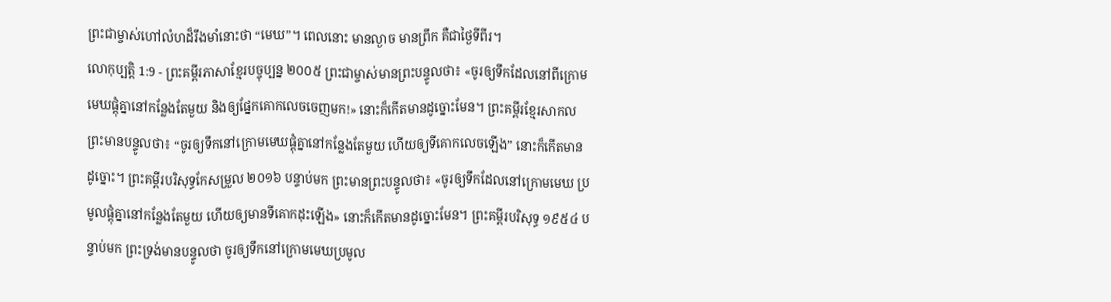ព្រះជាម្ចាស់ហៅលំហដ៏រឹងមាំនោះថា “មេឃ”។ ពេលនោះ មានល្ងាច មានព្រឹក គឺជាថ្ងៃទីពីរ។
លោកុប្បត្តិ 1:9 - ព្រះគម្ពីរភាសាខ្មែរបច្ចុប្បន្ន ២០០៥ ព្រះជាម្ចាស់មានព្រះបន្ទូលថា៖ «ចូរឲ្យទឹកដែលនៅពីក្រោមមេឃផ្តុំគ្នានៅកន្លែងតែមួយ និងឲ្យផ្នែកគោកលេចចេញមក!» នោះក៏កើតមានដូច្នោះមែន។ ព្រះគម្ពីរខ្មែរសាកល ព្រះមានបន្ទូលថា៖ “ចូរឲ្យទឹកនៅក្រោមមេឃផ្ដុំគ្នានៅកន្លែងតែមួយ ហើយឲ្យទីគោកលេចឡើង” នោះក៏កើតមានដូច្នោះ។ ព្រះគម្ពីរបរិសុទ្ធកែសម្រួល ២០១៦ បន្ទាប់មក ព្រះមានព្រះបន្ទូលថា៖ «ចូរឲ្យទឹកដែលនៅក្រោមមេឃ ប្រមូលផ្ដុំគ្នានៅកន្លែងតែមួយ ហើយឲ្យមានទីគោកដុះឡើង» នោះក៏កើតមានដូច្នោះមែន។ ព្រះគម្ពីរបរិសុទ្ធ ១៩៥៤ បន្ទាប់មក ព្រះទ្រង់មានបន្ទូលថា ចូរឲ្យទឹកនៅក្រោមមេឃប្រមូល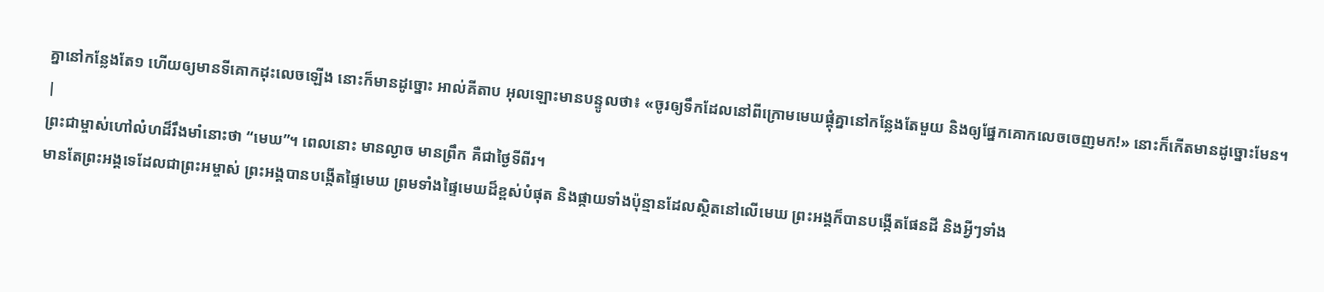គ្នានៅកន្លែងតែ១ ហើយឲ្យមានទីគោកដុះលេចឡើង នោះក៏មានដូច្នោះ អាល់គីតាប អុលឡោះមានបន្ទូលថា៖ «ចូរឲ្យទឹកដែលនៅពីក្រោមមេឃផ្តុំគ្នានៅកន្លែងតែមួយ និងឲ្យផ្នែកគោកលេចចេញមក!» នោះក៏កើតមានដូច្នោះមែន។ |
ព្រះជាម្ចាស់ហៅលំហដ៏រឹងមាំនោះថា “មេឃ”។ ពេលនោះ មានល្ងាច មានព្រឹក គឺជាថ្ងៃទីពីរ។
មានតែព្រះអង្គទេដែលជាព្រះអម្ចាស់ ព្រះអង្គបានបង្កើតផ្ទៃមេឃ ព្រមទាំងផ្ទៃមេឃដ៏ខ្ពស់បំផុត និងផ្កាយទាំងប៉ុន្មានដែលស្ថិតនៅលើមេឃ ព្រះអង្គក៏បានបង្កើតផែនដី និងអ្វីៗទាំង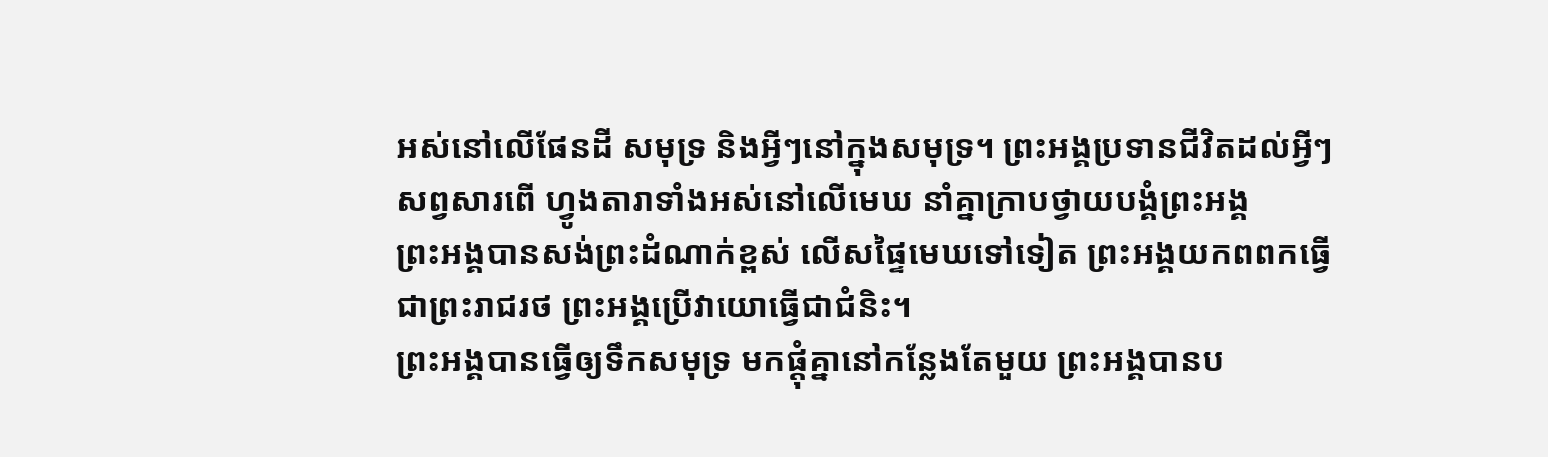អស់នៅលើផែនដី សមុទ្រ និងអ្វីៗនៅក្នុងសមុទ្រ។ ព្រះអង្គប្រទានជីវិតដល់អ្វីៗសព្វសារពើ ហ្វូងតារាទាំងអស់នៅលើមេឃ នាំគ្នាក្រាបថ្វាយបង្គំព្រះអង្គ
ព្រះអង្គបានសង់ព្រះដំណាក់ខ្ពស់ លើសផ្ទៃមេឃទៅទៀត ព្រះអង្គយកពពកធ្វើជាព្រះរាជរថ ព្រះអង្គប្រើវាយោធ្វើជាជំនិះ។
ព្រះអង្គបានធ្វើឲ្យទឹកសមុទ្រ មកផ្ដុំគ្នានៅកន្លែងតែមួយ ព្រះអង្គបានប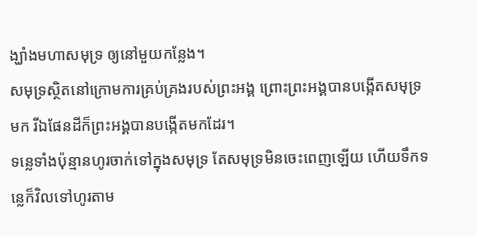ង្ឃាំងមហាសមុទ្រ ឲ្យនៅមួយកន្លែង។
សមុទ្រស្ថិតនៅក្រោមការគ្រប់គ្រងរបស់ព្រះអង្គ ព្រោះព្រះអង្គបានបង្កើតសមុទ្រមក រីឯផែនដីក៏ព្រះអង្គបានបង្កើតមកដែរ។
ទន្លេទាំងប៉ុន្មានហូរចាក់ទៅក្នុងសមុទ្រ តែសមុទ្រមិនចេះពេញឡើយ ហើយទឹកទន្លេក៏វិលទៅហូរតាម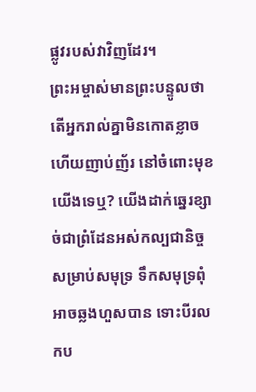ផ្លូវរបស់វាវិញដែរ។
ព្រះអម្ចាស់មានព្រះបន្ទូលថា តើអ្នករាល់គ្នាមិនកោតខ្លាច ហើយញាប់ញ័រ នៅចំពោះមុខយើងទេឬ? យើងដាក់ឆ្នេរខ្សាច់ជាព្រំដែនអស់កល្បជានិច្ច សម្រាប់សមុទ្រ ទឹកសមុទ្រពុំអាចឆ្លងហួសបាន ទោះបីរលកប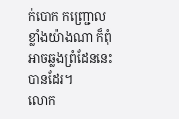ក់បោក កញ្ជ្រោលខ្លាំងយ៉ាងណា ក៏ពុំអាចឆ្លងព្រំដែននេះបានដែរ។
លោក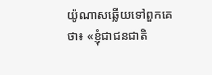យ៉ូណាសឆ្លើយទៅពួកគេថា៖ «ខ្ញុំជាជនជាតិ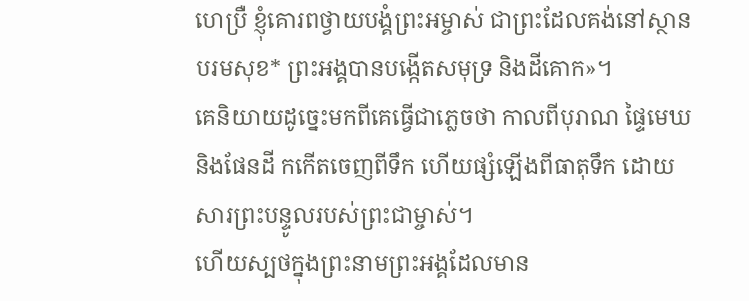ហេប្រឺ ខ្ញុំគោរពថ្វាយបង្គំព្រះអម្ចាស់ ជាព្រះដែលគង់នៅស្ថានបរមសុខ* ព្រះអង្គបានបង្កើតសមុទ្រ និងដីគោក»។
គេនិយាយដូច្នេះមកពីគេធ្វើជាភ្លេចថា កាលពីបុរាណ ផ្ទៃមេឃ និងផែនដី កកើតចេញពីទឹក ហើយផ្សំឡើងពីធាតុទឹក ដោយសារព្រះបន្ទូលរបស់ព្រះជាម្ចាស់។
ហើយស្បថក្នុងព្រះនាមព្រះអង្គដែលមាន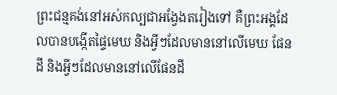ព្រះជន្មគង់នៅអស់កល្បជាអង្វែងតរៀងទៅ គឺព្រះអង្គដែលបានបង្កើតផ្ទៃមេឃ និងអ្វីៗដែលមាននៅលើមេឃ ផែនដី និងអ្វីៗដែលមាននៅលើផែនដី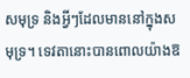សមុទ្រ និងអ្វីៗដែលមាននៅក្នុងសមុទ្រ។ ទេវតានោះបានពោលយ៉ាងឱ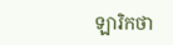ឡារិកថា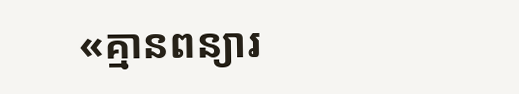«គ្មានពន្យារ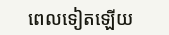ពេលទៀតឡើយ